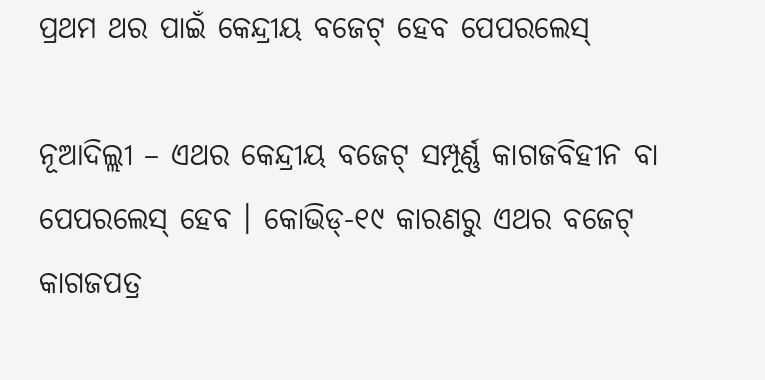ପ୍ରଥମ ଥର ପାଇଁ କେନ୍ଦ୍ରୀୟ ବଜେଟ୍ ହେବ ପେପରଲେସ୍

ନୂଆଦିଲ୍ଲୀ – ଏଥର କେନ୍ଦ୍ରୀୟ ବଜେଟ୍ ସମ୍ପୂର୍ଣ୍ଣ କାଗଜବିହୀନ ବା ପେପରଲେସ୍ ହେବ । କୋଭିଡ୍‌-୧୯ କାରଣରୁ ଏଥର ବଜେଟ୍ କାଗଜପତ୍ର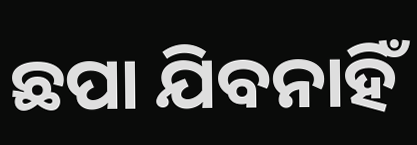ଛପା ଯିବନାହିଁ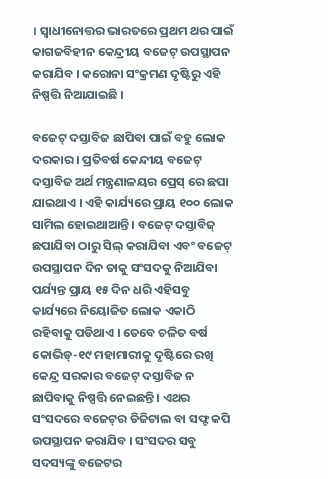। ସ୍ୱାଧୀନୋତ୍ତର ଭାରତରେ ପ୍ରଥମ ଥର ପାଇଁ କାଗଜବିହୀନ କେନ୍ଦ୍ରୀୟ ବଜେଟ୍ ଉପସ୍ଥାପନ କରାଯିବ । କରୋନା ସଂକ୍ରମଣ ଦୃଷ୍ଟିରୁ ଏହି ନିଷ୍ପତ୍ତି ନିଆଯାଇଛି ।

ବଜେଟ୍ ଦସ୍ତାବିଜ ଛାପିବା ପାଇଁ ବହୁ ଲୋକ ଦରକାର । ପ୍ରତିବର୍ଷ କେନ୍ଦୀୟ ବଜେଟ୍ ଦସ୍ତାବିଜ ଅର୍ଥ ମନ୍ତ୍ରଣାଳୟର ପ୍ରେସ୍ ରେ ଛପା ଯାଇଥାଏ । ଏହି କାର୍ଯ୍ୟରେ ପ୍ରାୟ ୧୦୦ ଲୋକ ସାମିଲ ହୋଇଥାଆନ୍ତି । ବଜେଟ୍ ଦସ୍ତାବିଜ୍ ଛପାଯିବା ଠାରୁ ସିଲ୍ କରାଯିବା ଏବଂ ବଜେଟ୍ ଉପସ୍ଥାପନ ଦିନ ତାକୁ ସଂସଦକୁ ନିଆଯିବା ପର୍ଯ୍ୟନ୍ତ ପ୍ରାୟ ୧୫ ଦିନ ଧରି ଏହିସବୁ କାର୍ଯ୍ୟରେ ନିୟୋଜିତ ଲୋକ ଏକାଠି ରହିବାକୁ ପଡିଥାଏ । ତେବେ ଚଳିତ ବର୍ଷ କୋଭିଡ୍‌-୧୯ ମହାମାରୀକୁ ଦୃଷ୍ଟିରେ ରଖି କେନ୍ଦ୍ର ସରକାର ବଜେଟ୍ ଦସ୍ତାବିଜ ନ ଛାପିବାକୁ ନିଷ୍ପତ୍ତି ନେଇଛନ୍ତି । ଏଥର ସଂସଦରେ ବଜେଟ୍‌ର ଡିଜିଟାଲ ବା ସଫ୍ଟ କପି ଉପସ୍ଥାପନ କରାଯିବ । ସଂସଦର ସବୁ ସଦସ୍ୟଙ୍କୁ ବଜେଟର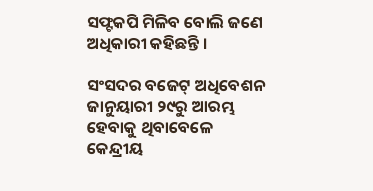ସଫ୍ଟକପି ମିଳିବ ବୋଲି ଜଣେ ଅଧିକାରୀ କହିଛନ୍ତି ।

ସଂସଦର ବଜେଟ୍ ଅଧିବେଶନ ଜାନୁୟାରୀ ୨୯ରୁ ଆରମ୍ଭ ହେବାକୁ ଥିବାବେଳେ କେନ୍ଦ୍ରୀୟ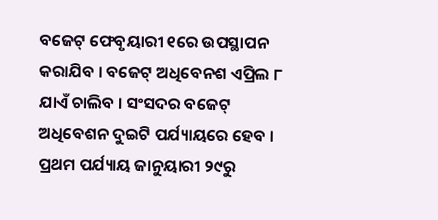ବଜେଟ୍ ଫେବୃୟାରୀ ୧ରେ ଉପସ୍ଥାପନ କରାଯିବ । ବଜେଟ୍ ଅଧିବେନଶ ଏପ୍ରିଲ ୮ ଯାଏଁ ଚାଲିବ । ସଂସଦର ବଜେଟ୍ ଅଧିବେଶନ ଦୁଇଟି ପର୍ଯ୍ୟାୟରେ ହେବ । ପ୍ରଥମ ପର୍ଯ୍ୟାୟ ଜାନୁୟାରୀ ୨୯ରୁ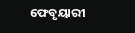ଫେବୃୟାରୀ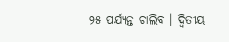୨୫ ପର୍ଯ୍ୟନ୍ତ ଚାଲିବ । ଦ୍ୱିତୀୟ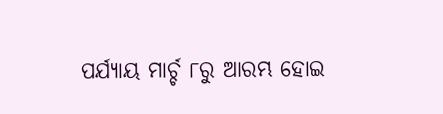ପର୍ଯ୍ୟାୟ ମାର୍ଚ୍ଚ ୮ରୁ ଆରମ୍ଭ ହୋଇ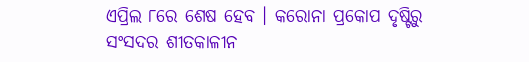ଏପ୍ରିଲ ୮ରେ ଶେଷ ହେବ । କରୋନା ପ୍ରକୋପ ଦୃଷ୍ଟିରୁ ସଂସଦର ଶୀତକାଳୀନ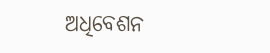ଅଧିବେଶନ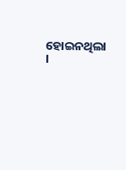ହୋଇନଥିଲା ।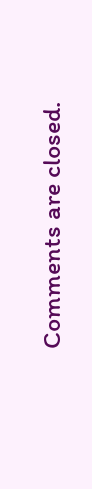Comments are closed.